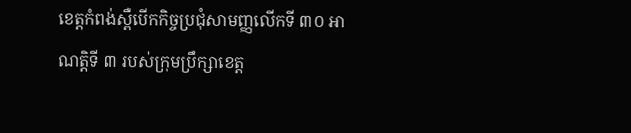ខេត្តកំពង់ស្ពឺបើកកិច្ចប្រជុំសាមញ្ញលើកទី ៣០ អាណត្តិទី ៣ របស់ក្រុមប្រឹក្សាខេត្ត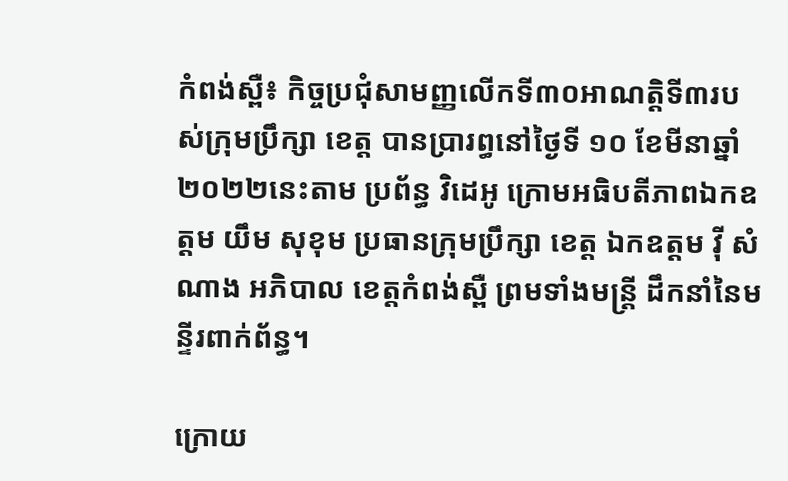កំពង់ស្ពឺ៖ កិច្ចប្រជុំសាមញ្ញលើកទី៣០អាណត្តិទី៣របស់ក្រុមប្រឹក្សា ខេត្ត បានប្រារព្ធនៅថ្ងៃទី ១០ ខែមីនាឆ្នាំ ២០២២នេះតាម ប្រព័ន្ធ វិដេអូ ក្រោមអធិបតីភាពឯកឧត្តម យឹម សុខុម ប្រធានក្រុមប្រឹក្សា ខេត្ត ឯកឧត្តម វ៉ី សំណាង អភិបាល ខេត្តកំពង់ស្ពឺ ព្រមទាំងមន្រ្តី ដឹកនាំនៃមន្ទីរពាក់ព័ន្ធ។

ក្រោយ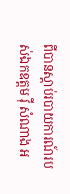ពីបានស្ដាប់របាយការណ៍របស់ឯកឧត្តម វ៉ី សំណាង អ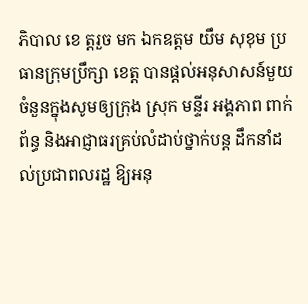ភិបាល ខេ ត្តរួច មក ឯកឧត្តម យឹម សុខុម ប្រធានក្រុមប្រឹក្សា ខេត្ត បានផ្ដល់អនុសាសន៍មួយចំនួនក្នុងសូមឲ្យក្រុង ស្រុក មន្ទីរ អង្គភាព ពាក់ព័ន្ធ និងអាជ្ញាធរគ្រប់លំដាប់ថ្នាក់បន្ត ដឹកនាំដល់ប្រជាពលរដ្ឋ ឱ្យអនុ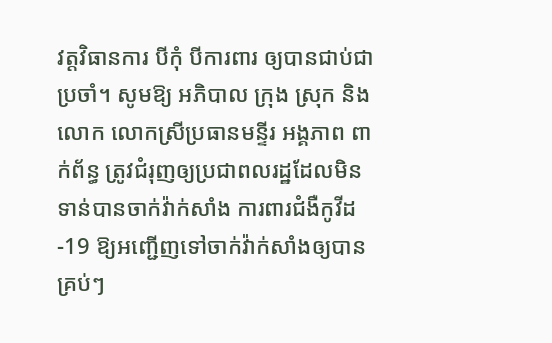វត្តវិធានការ បីកុំ បីការពារ ឲ្យបានជាប់ជាប្រចាំ។ សូមឱ្យ អភិបាល ក្រុង ស្រុក និងលោក លោកស្រីប្រធានមន្ទីរ អង្គភាព ពាក់ព័ន្ធ ត្រូវជំរុញឲ្យប្រជាពលរដ្ឋដែលមិនទាន់បានចាក់វ៉ាក់សាំង ការពារជំងឺកូវីដ-19 ឱ្យអញ្ជើញទៅចាក់វ៉ាក់សាំងឲ្យបានគ្រប់ៗ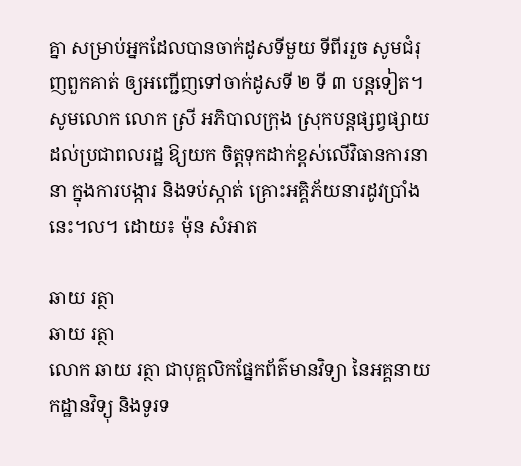គ្នា សម្រាប់អ្នកដែលបានចាក់ដូសទីមួយ ទីពីររួច សូមជំរុញពួកគាត់ ឲ្យអញ្ជើញទៅចាក់ដូសទី ២ ទី ៣ បន្តទៀត។ សូមលោក លោក ស្រី អភិបាលក្រុង ស្រុកបន្តផ្សព្វផ្សាយ ដល់ប្រជាពលរដ្ឋ ឱ្យយក ចិត្តទុកដាក់ខ្ពស់លើវិធានការនានា ក្នុងការបង្ការ និងទប់ស្កាត់ គ្រោះអគ្គិភ័យនារដូវប្រាំងនេះ។ល។ ដោយ៖ ម៉ុន សំអាត

ឆាយ រត្ថា
ឆាយ រត្ថា
លោក ឆាយ រត្ថា ជាបុគ្គលិកផ្នែកព័ត៌មានវិទ្យា នៃអគ្គនាយកដ្ឋានវិទ្យុ និងទូរទ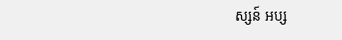ស្សន៍ អប្ស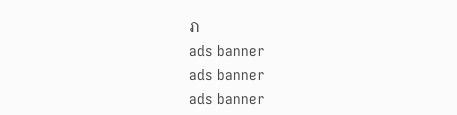រា
ads banner
ads banner
ads banner